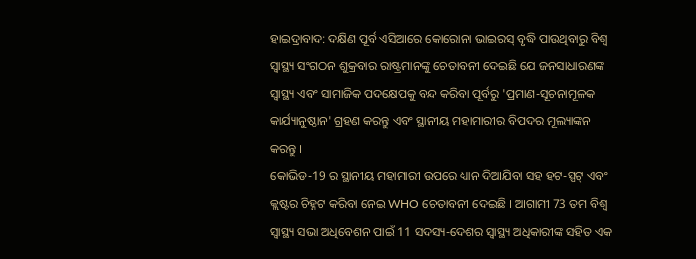ହାଇଦ୍ରାବାଦ: ଦକ୍ଷିଣ ପୂର୍ବ ଏସିଆରେ କୋରୋନା ଭାଇରସ୍ ବୃଦ୍ଧି ପାଉଥିବାରୁ ବିଶ୍ବ ସ୍ବାସ୍ଥ୍ୟ ସଂଗଠନ ଶୁକ୍ରବାର ରାଷ୍ଟ୍ରମାନଙ୍କୁ ଚେତାବନୀ ଦେଇଛି ଯେ ଜନସାଧାରଣଙ୍କ ସ୍ୱାସ୍ଥ୍ୟ ଏବଂ ସାମାଜିକ ପଦକ୍ଷେପକୁ ବନ୍ଦ କରିବା ପୂର୍ବରୁ 'ପ୍ରମାଣ-ସୂଚନାମୂଳକ କାର୍ଯ୍ୟାନୁଷ୍ଠାନ' ଗ୍ରହଣ କରନ୍ତୁ ଏବଂ ସ୍ଥାନୀୟ ମହାମାରୀର ବିପଦର ମୂଲ୍ୟାଙ୍କନ କରନ୍ତୁ ।
କୋଭିଡ-19 ର ସ୍ଥାନୀୟ ମହାମାରୀ ଉପରେ ଧ୍ୟାନ ଦିଆଯିବା ସହ ହଟ-ସ୍ପଟ୍ ଏବଂ କ୍ଲଷ୍ଟର ଚିହ୍ନଟ କରିବା ନେଇ WHO ଚେତାବନୀ ଦେଇଛି । ଆଗାମୀ 73 ତମ ବିଶ୍ୱ ସ୍ୱାସ୍ଥ୍ୟ ସଭା ଅଧିବେଶନ ପାଇଁ 11 ସଦସ୍ୟ-ଦେଶର ସ୍ୱାସ୍ଥ୍ୟ ଅଧିକାରୀଙ୍କ ସହିତ ଏକ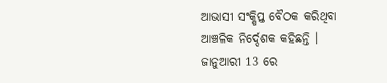ଆଭାସୀ ସଂକ୍ଷିପ୍ତ ବୈଠକ କରିଥିବା ଆଞ୍ଚଳିକ ନିର୍ଦ୍ଦେଶକ କହିଛନ୍ତି । ଜାନୁଆରୀ 13 ରେ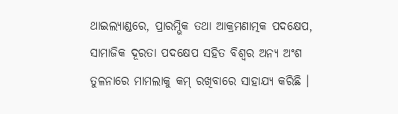ଥାଇଲ୍ୟାଣ୍ଡରେ, ପ୍ରାରମ୍ଭିକ ତଥା ଆକ୍ରମଣାତ୍ମକ ପଦକ୍ଷେପ, ସାମାଜିକ ଦୂରତା ପଦକ୍ଷେପ ସହିତ ବିଶ୍ବର ଅନ୍ୟ ଅଂଶ ତୁଳନାରେ ମାମଲାକୁ କମ୍ ରଖିବାରେ ସାହାଯ୍ୟ କରିଛି ।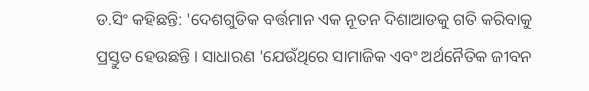ଡ.ସିଂ କହିଛନ୍ତି: 'ଦେଶଗୁଡିକ ବର୍ତ୍ତମାନ ଏକ ନୂତନ ଦିଶାଆଡକୁ ଗତି କରିବାକୁ ପ୍ରସ୍ତୁତ ହେଉଛନ୍ତି । ସାଧାରଣ 'ଯେଉଁଥିରେ ସାମାଜିକ ଏବଂ ଅର୍ଥନୈତିକ ଜୀବନ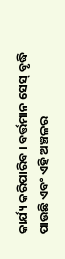କାର୍ଯ୍ୟ କରିପାରିବ । ବର୍ତ୍ତମାନ ସେସ୍ ବୃଦ୍ଧି ପାଉଛି ଏବଂ ଏହି ଅଞ୍ଚଳର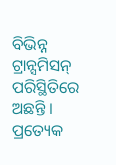ବିଭିନ୍ନ ଟ୍ରାନ୍ସମିସନ୍ ପରିସ୍ଥିତିରେ ଅଛନ୍ତି । ପ୍ରତ୍ୟେକ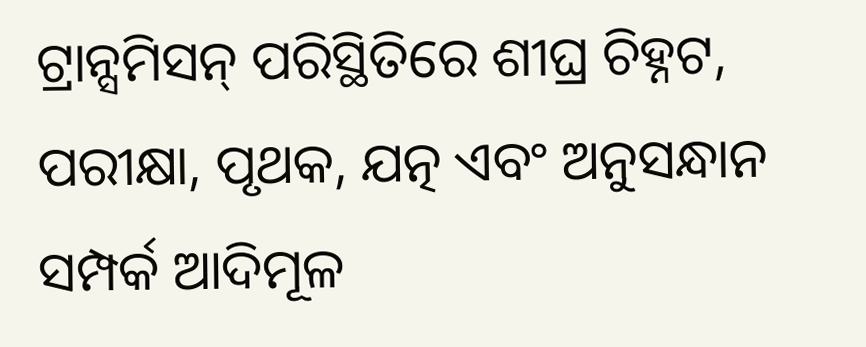ଟ୍ରାନ୍ସମିସନ୍ ପରିସ୍ଥିତିରେ ଶୀଘ୍ର ଚିହ୍ନଟ, ପରୀକ୍ଷା, ପୃଥକ, ଯତ୍ନ ଏବଂ ଅନୁସନ୍ଧାନ ସମ୍ପର୍କ ଆଦିମୂଳ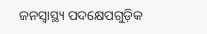ଜନସ୍ୱାସ୍ଥ୍ୟ ପଦକ୍ଷେପଗୁଡ଼ିକ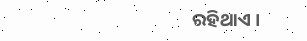ରହିଥାଏ ।